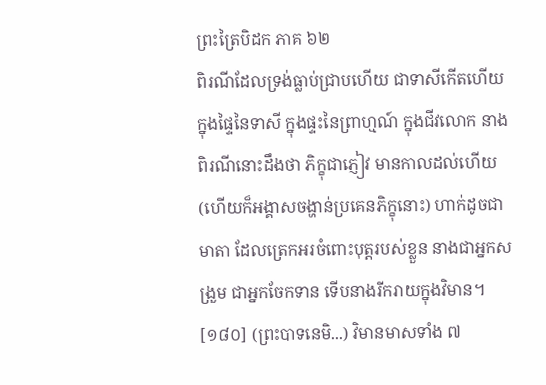ព្រះត្រៃបិដក ភាគ ៦២
ពិរណីដែលទ្រង់ធ្លាប់ជ្រាបហើយ ជាទាសីកើតហើយក្នុងផ្ទៃនៃទាសី ក្នុងផ្ទះនៃព្រាហ្មណ៍ ក្នុងជីវលោក នាងពិរណីនោះដឹងថា ភិក្ខុជាភ្ញៀវ មានកាលដល់ហើយ (ហើយក៏អង្គាសចង្ហាន់ប្រគេនភិក្ខុនោះ) ហាក់ដូចជាមាតា ដែលត្រេកអរចំពោះបុត្តរបស់ខ្លួន នាងជាអ្នកសង្រួម ជាអ្នកចែកទាន ទើបនាងរីករាយក្នុងវិមាន។
[១៨០] (ព្រះបាទនេមិ...) វិមានមាសទាំង ៧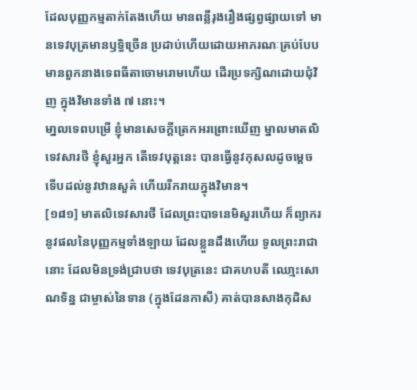ដែលបុញ្ញកម្មតាក់តែងហើយ មានពន្លឺរុងរឿងផ្សព្វផ្សាយទៅ មានទេវបុត្រមានឫទ្ធិច្រើន ប្រដាប់ហើយដោយអាភរណៈគ្រប់បែប មានពួកនាងទេពធីតាចោមរោមហើយ ដើរប្រទក្សិណដោយជុំវិញ ក្នុងវិមានទាំង ៧ នោះ។
មា្នលទេពបម្រើ ខ្ញុំមានសេចក្តីត្រេកអរព្រោះឃើញ ម្នាលមាតលិទេវសារថី ខ្ញុំសួរអ្នក តើទេវបុត្តនេះ បានធ្វើនូវកុសលដូចមេ្តច ទើបដល់នូវឋានសួគ៌ ហើយរីករាយក្នុងវិមាន។
[១៨១] មាតលិទេវសារថី ដែលព្រះបាទនេមិសួរហើយ ក៏ព្យាករនូវផលនៃបុញ្ញកម្មទាំងឡាយ ដែលខ្លួនដឹងហើយ ទូលព្រះរាជានោះ ដែលមិនទ្រង់ជ្រាបថា ទេវបុត្រនេះ ជាគហបតី ឈោ្មះសោណទិន្ន ជាម្ចាស់នៃទាន (ក្នុងដែនកាសី) គាត់បានសាងកុដិស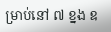ម្រាប់នៅ ៧ ខ្នង ឧ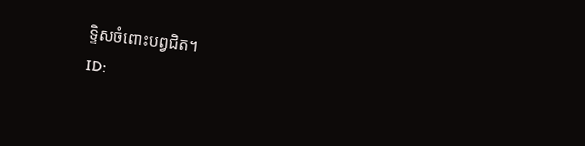ទិ្ទសចំពោះបព្វជិត។
ID: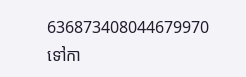636873408044679970
ទៅកា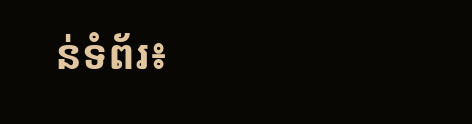ន់ទំព័រ៖